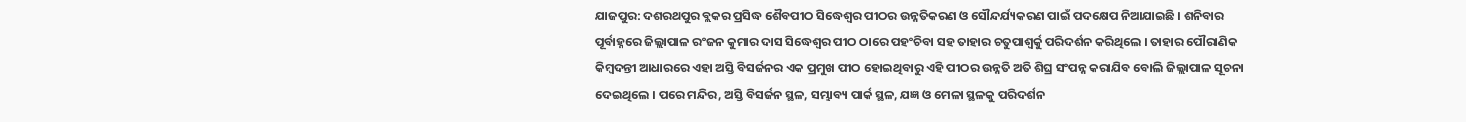ଯାଜପୁର: ଦଶରଥପୁର ବ୍ଲକର ପ୍ରସିଦ୍ଧ ଶୈବପୀଠ ସିଦ୍ଧେଶ୍ୱର ପୀଠର ଉନ୍ନତିକରଣ ଓ ସୌନ୍ଦର୍ଯ୍ୟକରଣ ପାଇଁ ପଦକ୍ଷେପ ନିଆଯାଇଛି । ଶନିବାର ପୂର୍ବାହ୍ନରେ ଜିଲ୍ଲାପାଳ ରଂଜନ କୁମାର ଦାସ ସିଦ୍ଧେଶ୍ୱର ପୀଠ ଠାରେ ପହଂଚିବା ସହ ତାହାର ଚତୁପାଶ୍ୱର୍କୁ ପରିଦର୍ଶନ କରିଥିଲେ । ତାହାର ପୌରାଣିକ କିମ୍ବଦନ୍ତୀ ଆଧାରରେ ଏହା ଅସ୍ତି ବିସର୍ଜନର ଏକ ପ୍ରମୁଖ ପୀଠ ହୋଇଥିବାରୁ ଏହି ପୀଠର ଉନ୍ନତି ଅତି ଶିଘ୍ର ସଂପନ୍ନ କରାଯିବ ବୋଲି ଜିଲ୍ଲାପାଳ ସୂଚନା ଦେଇଥିଲେ । ପରେ ମନ୍ଦିର, ଅସ୍ତି ବିସର୍ଜନ ସ୍ଥଳ, ସମ୍ଭାବ୍ୟ ପାର୍କ ସ୍ଥଳ, ଯଜ୍ଞ ଓ ମେଳା ସ୍ଥଳକୁ ପରିଦର୍ଶନ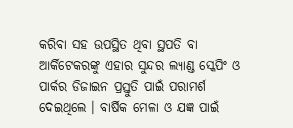କରିବା ସହ ଉପସ୍ଥିତ ଥିବା ସ୍ଥପତି ବା ଆର୍କିଟେକରଙ୍କୁ ଏହାର ସୁନ୍ଦର ଲ୍ୟାଣ୍ଡ ସ୍କେପିଂ ଓ ପାର୍କର ଡିଜାଇନ ପ୍ରସ୍ତୁତି ପାଇଁ ପରାମର୍ଶ ଦେଇଥିଲେ । ବାର୍ଷିକ ମେଳା ଓ ଯଜ୍ଞ ପାଇଁ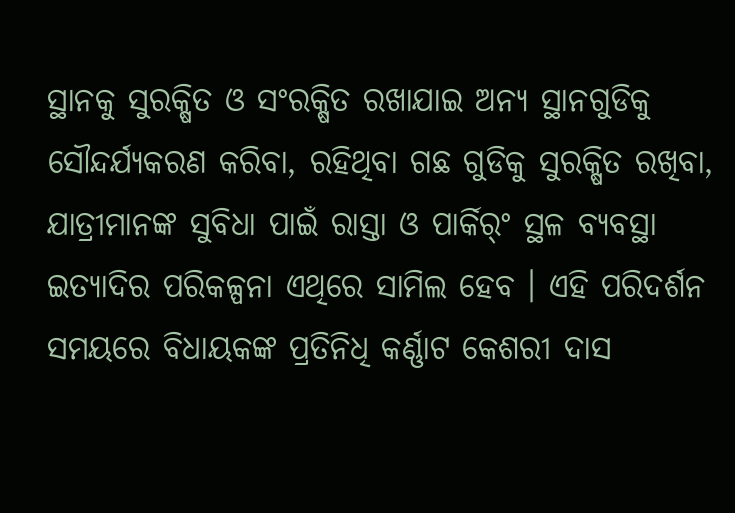ସ୍ଥାନକୁ ସୁରକ୍ଷିତ ଓ ସଂରକ୍ଷିତ ରଖାଯାଇ ଅନ୍ୟ ସ୍ଥାନଗୁଡିକୁ ସୌନ୍ଦର୍ଯ୍ୟକରଣ କରିବା, ରହିଥିବା ଗଛ ଗୁଡିକୁ ସୁରକ୍ଷିତ ରଖିବା, ଯାତ୍ରୀମାନଙ୍କ ସୁବିଧା ପାଇଁ ରାସ୍ତା ଓ ପାର୍କିର୍ଂ ସ୍ଥଳ ବ୍ୟବସ୍ଥା ଇତ୍ୟାଦିର ପରିକଳ୍ପନା ଏଥିରେ ସାମିଲ ହେବ । ଏହି ପରିଦର୍ଶନ ସମୟରେ ବିଧାୟକଙ୍କ ପ୍ରତିନିଧି କର୍ଣ୍ଣାଟ କେଶରୀ ଦାସ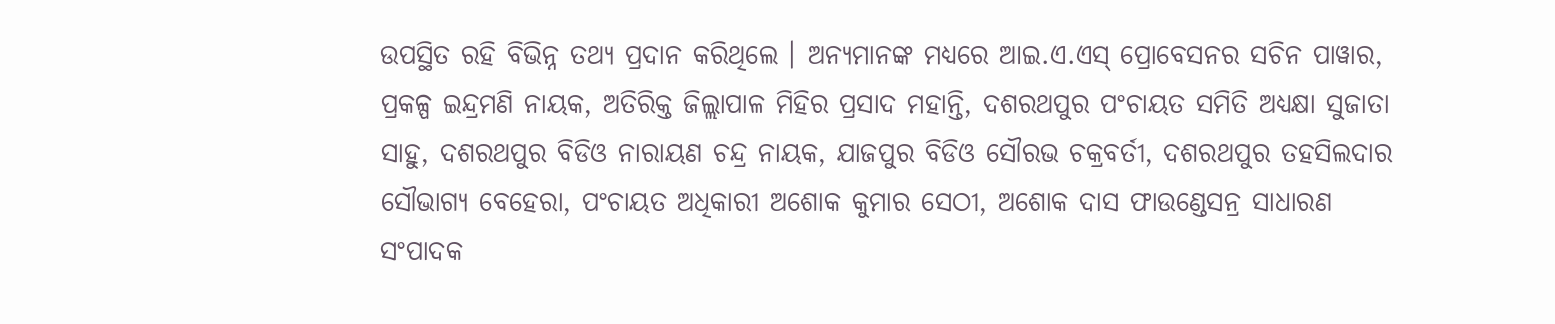ଉପସ୍ଥିତ ରହି ବିଭିନ୍ନ ତଥ୍ୟ ପ୍ରଦାନ କରିଥିଲେ । ଅନ୍ୟମାନଙ୍କ ମଧ୍ୟରେ ଆଇ.ଏ.ଏସ୍ ପ୍ରୋବେସନର ସଚିନ ପାୱାର, ପ୍ରକଳ୍ପ ଇନ୍ଦ୍ରମଣି ନାୟକ, ଅତିରିକ୍ତ ଜିଲ୍ଲାପାଳ ମିହିର ପ୍ରସାଦ ମହାନ୍ତି, ଦଶରଥପୁର ପଂଚାୟତ ସମିତି ଅଧ୍ୟକ୍ଷା ସୁଜାତା ସାହୁ, ଦଶରଥପୁର ବିଡିଓ ନାରାୟଣ ଚନ୍ଦ୍ର ନାୟକ, ଯାଜପୁର ବିଡିଓ ସୌରଭ ଚକ୍ରବର୍ତୀ, ଦଶରଥପୁର ତହସିଲଦାର ସୌଭାଗ୍ୟ ବେହେରା, ପଂଚାୟତ ଅଧିକାରୀ ଅଶୋକ କୁମାର ସେଠୀ, ଅଶୋକ ଦାସ ଫାଉଣ୍ଡେସନ୍ର ସାଧାରଣ ସଂପାଦକ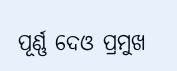ପୂର୍ଣ୍ଣ ଦେଓ ପ୍ରମୁଖ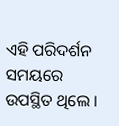ଏହି ପରିଦର୍ଶନ ସମୟରେ ଉପସ୍ଥିତ ଥିଲେ ।